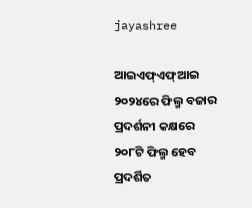jayashree

ଆଇଏଫ୍‌ଏଫ୍‌ଆଇ ୨୦୨୪ରେ ଫିଲ୍ମ ବଜାର ପ୍ରଦର୍ଶନୀ କକ୍ଷରେ ୨୦୮ଟି ଫିଲ୍ମ ହେବ ପ୍ରଦର୍ଶିତ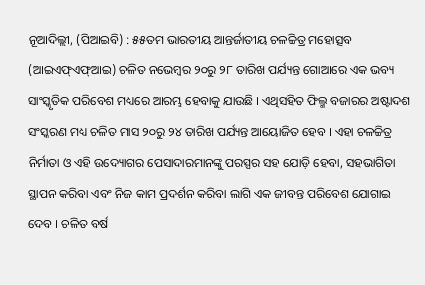ନୂଆଦିଲ୍ଲୀ, (ପିଆଇବି) : ୫୫ତମ ଭାରତୀୟ ଆନ୍ତର୍ଜାତୀୟ ଚଳଚ୍ଚିତ୍ର ମହୋତ୍ସବ (ଆଇଏଫ୍‌ଏଫ୍‌ଆଇ) ଚଳିତ ନଭେମ୍ବର ୨୦ରୁ ୨୮ ତାରିଖ ପର୍ଯ୍ୟନ୍ତ ଗୋଆରେ ଏକ ଭବ୍ୟ ସାଂସ୍କୃତିକ ପରିବେଶ ମଧ୍ୟରେ ଆରମ୍ଭ ହେବାକୁ ଯାଉଛି । ଏଥିସହିତ ଫିଲ୍ମ ବଜାରର ଅଷ୍ଟାଦଶ ସଂସ୍କରଣ ମଧ୍ୟ ଚଳିତ ମାସ ୨୦ରୁ ୨୪ ତାରିଖ ପର୍ଯ୍ୟନ୍ତ ଆୟୋଜିତ ହେବ । ଏହା ଚଳଚ୍ଚିତ୍ର ନିର୍ମାତା ଓ ଏହି ଉଦ୍ୟୋଗର ପେସାଦାରମାନଙ୍କୁ ପରସ୍ପର ସହ ଯୋଡ଼ି ହେବା, ସହଭାଗିତା ସ୍ଥାପନ କରିବା ଏବଂ ନିଜ କାମ ପ୍ରଦର୍ଶନ କରିବା ଲାଗି ଏକ ଜୀବନ୍ତ ପରିବେଶ ଯୋଗାଇ ଦେବ । ଚଳିତ ବର୍ଷ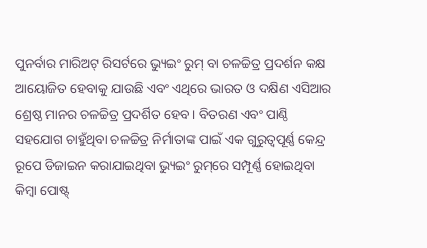ପୁନର୍ବାର ମାରିଅଟ୍ ରିସର୍ଟରେ ଭ୍ୟୁଇଂ ରୁମ୍ ବା ଚଳଚ୍ଚିତ୍ର ପ୍ରଦର୍ଶନ କକ୍ଷ ଆୟୋଜିତ ହେବାକୁ ଯାଉଛି ଏବଂ ଏଥିରେ ଭାରତ ଓ ଦକ୍ଷିଣ ଏସିଆର ଶ୍ରେଷ୍ଠ ମାନର ଚଳଚ୍ଚିତ୍ର ପ୍ରଦର୍ଶିତ ହେବ । ବିତରଣ ଏବଂ ପାଣ୍ଠି ସହଯୋଗ ଚାହୁଁଥିବା ଚଳଚ୍ଚିତ୍ର ନିର୍ମାତାଙ୍କ ପାଇଁ ଏକ ଗୁରୁତ୍ୱପୂର୍ଣ୍ଣ କେନ୍ଦ୍ର ରୂପେ ଡିଜାଇନ କରାଯାଇଥିବା ଭ୍ୟୁଇଂ ରୁମ୍‌ରେ ସମ୍ପୂର୍ଣ୍ଣ ହୋଇଥିବା କିମ୍ବା ପୋଷ୍ଟ୍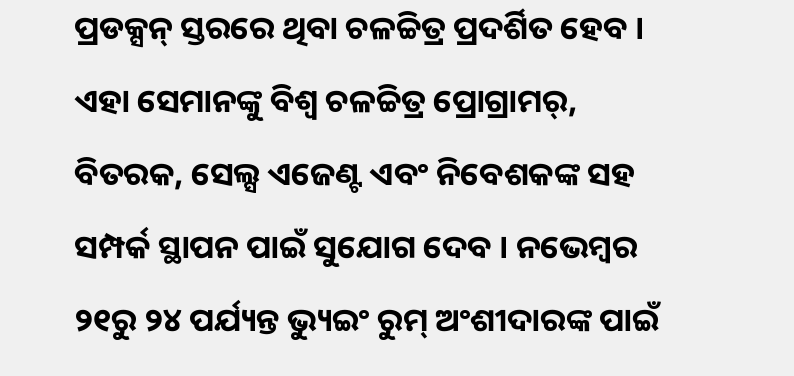ପ୍ରଡକ୍ସନ୍ ସ୍ତରରେ ଥିବା ଚଳଚ୍ଚିତ୍ର ପ୍ରଦର୍ଶିତ ହେବ । ଏହା ସେମାନଙ୍କୁ ବିଶ୍ୱ ଚଳଚ୍ଚିତ୍ର ପ୍ରୋଗ୍ରାମର୍, ବିତରକ, ସେଲ୍ସ ଏଜେଣ୍ଟ ଏବଂ ନିବେଶକଙ୍କ ସହ ସମ୍ପର୍କ ସ୍ଥାପନ ପାଇଁ ସୁଯୋଗ ଦେବ । ନଭେମ୍ବର ୨୧ରୁ ୨୪ ପର୍ଯ୍ୟନ୍ତ ଭ୍ୟୁଇଂ ରୁମ୍ ଅଂଶୀଦାରଙ୍କ ପାଇଁ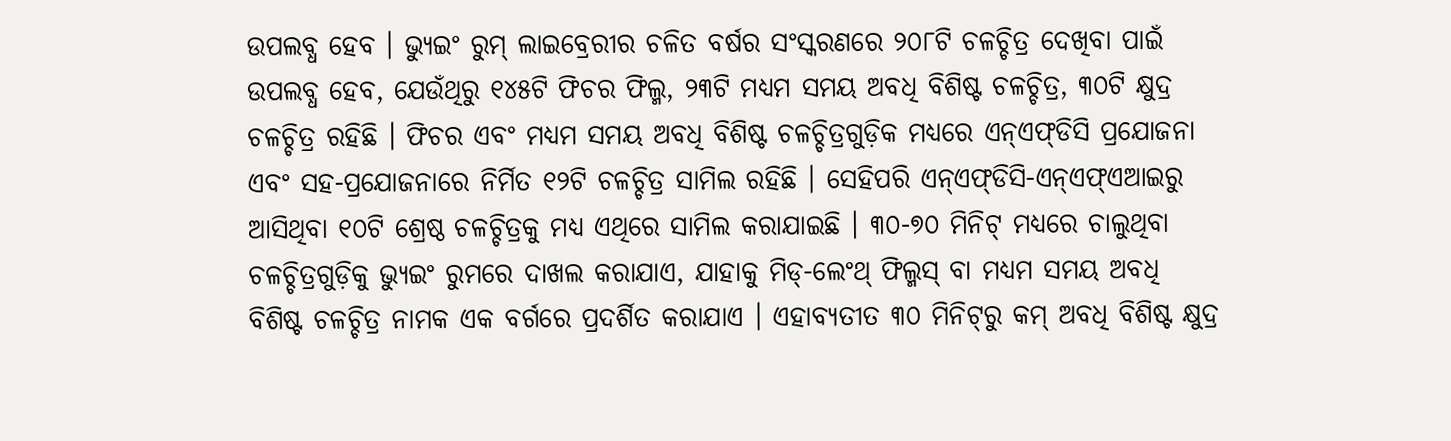ଉପଲବ୍ଧ ହେବ । ଭ୍ୟୁଇଂ ରୁମ୍ ଲାଇବ୍ରେରୀର ଚଳିତ ବର୍ଷର ସଂସ୍କରଣରେ ୨୦୮ଟି ଚଳଚ୍ଚିତ୍ର ଦେଖିବା ପାଇଁ ଉପଲବ୍ଧ ହେବ, ଯେଉଁଥିରୁ ୧୪୫ଟି ଫିଚର ଫିଲ୍ମ, ୨୩ଟି ମଧ୍ୟମ ସମୟ ଅବଧି ବିଶିଷ୍ଟ ଚଳଚ୍ଚିତ୍ର, ୩୦ଟି କ୍ଷୁଦ୍ର ଚଳଚ୍ଚିତ୍ର ରହିଛି । ଫିଚର ଏବଂ ମଧ୍ୟମ ସମୟ ଅବଧି ବିଶିଷ୍ଟ ଚଳଚ୍ଚିତ୍ରଗୁଡ଼ିକ ମଧ୍ୟରେ ଏନ୍‌ଏଫ୍‌ଡିସି ପ୍ରଯୋଜନା ଏବଂ ସହ-ପ୍ରଯୋଜନାରେ ନିର୍ମିତ ୧୨ଟି ଚଳଚ୍ଚିତ୍ର ସାମିଲ ରହିଛି । ସେହିପରି ଏନ୍‌ଏଫ୍‌ଡିସି-ଏନ୍‌ଏଫ୍‌ଏଆଇରୁ ଆସିଥିବା ୧୦ଟି ଶ୍ରେଷ୍ଠ ଚଳଚ୍ଚିତ୍ରକୁ ମଧ୍ୟ ଏଥିରେ ସାମିଲ କରାଯାଇଛି । ୩୦-୭୦ ମିନିଟ୍ ମଧ୍ୟରେ ଚାଲୁଥିବା ଚଳଚ୍ଚିତ୍ରଗୁଡ଼ିକୁ ଭ୍ୟୁଇଂ ରୁମରେ ଦାଖଲ କରାଯାଏ, ଯାହାକୁ ମିଡ୍-ଲେଂଥ୍ ଫିଲ୍ମସ୍ ବା ମଧ୍ୟମ ସମୟ ଅବଧି ବିଶିଷ୍ଟ ଚଳଚ୍ଚିତ୍ର ନାମକ ଏକ ବର୍ଗରେ ପ୍ରଦର୍ଶିତ କରାଯାଏ । ଏହାବ୍ୟତୀତ ୩୦ ମିନିଟ୍‌ରୁ କମ୍ ଅବଧି ବିଶିଷ୍ଟ କ୍ଷୁଦ୍ର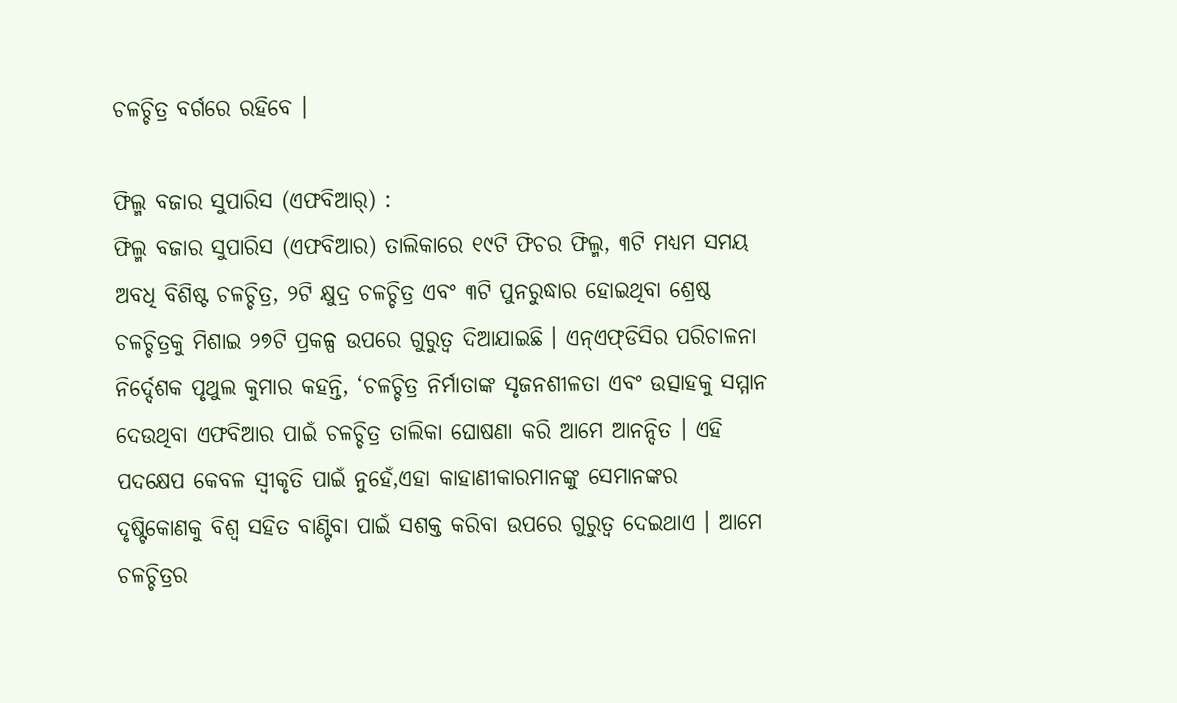ଚଳଚ୍ଚିତ୍ର ବର୍ଗରେ ରହିବେ ।

ଫିଲ୍ମ ବଜାର ସୁପାରିସ (ଏଫବିଆର୍‌) :
ଫିଲ୍ମ ବଜାର ସୁପାରିସ (ଏଫବିଆର) ତାଲିକାରେ ୧୯ଟି ଫିଚର ଫିଲ୍ମ, ୩ଟି ମଧ୍ୟମ ସମୟ ଅବଧି ବିଶିଷ୍ଟ ଚଳଚ୍ଚିତ୍ର, ୨ଟି କ୍ଷୁଦ୍ର ଚଳଚ୍ଚିତ୍ର ଏବଂ ୩ଟି ପୁନରୁଦ୍ଧାର ହୋଇଥିବା ଶ୍ରେଷ୍ଠ ଚଳଚ୍ଚିତ୍ରକୁ ମିଶାଇ ୨୭ଟି ପ୍ରକଳ୍ପ ଉପରେ ଗୁରୁତ୍ୱ ଦିଆଯାଇଛି । ଏନ୍ଏଫ୍‌ଡିସିର ପରିଚାଳନା ନିର୍ଦ୍ଦେଶକ ପୃଥୁଲ କୁମାର କହନ୍ତି, ‘ଚଳଚ୍ଚିତ୍ର ନିର୍ମାତାଙ୍କ ସୃଜନଶୀଳତା ଏବଂ ଉତ୍ସାହକୁ ସମ୍ମାନ ଦେଉଥିବା ଏଫବିଆର ପାଇଁ ଚଳଚ୍ଚିତ୍ର ତାଲିକା ଘୋଷଣା କରି ଆମେ ଆନନ୍ଦିତ । ଏହି ପଦକ୍ଷେପ କେବଳ ସ୍ୱୀକୃତି ପାଇଁ ନୁହେଁ,ଏହା କାହାଣୀକାରମାନଙ୍କୁ ସେମାନଙ୍କର ଦୃଷ୍ଟିକୋଣକୁ ବିଶ୍ୱ ସହିତ ବାଣ୍ଟିବା ପାଇଁ ସଶକ୍ତ କରିବା ଉପରେ ଗୁରୁତ୍ୱ ଦେଇଥାଏ । ଆମେ ଚଳଚ୍ଚିତ୍ରର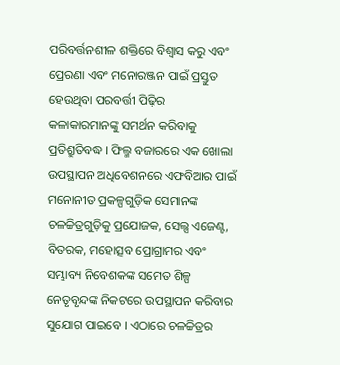ପରିବର୍ତ୍ତନଶୀଳ ଶକ୍ତିରେ ବିଶ୍ୱାସ କରୁ ଏବଂ ପ୍ରେରଣା ଏବଂ ମନୋରଞ୍ଜନ ପାଇଁ ପ୍ରସ୍ତୁତ ହେଉଥିବା ପରବର୍ତ୍ତୀ ପିଢ଼ିର କଳାକାରମାନଙ୍କୁ ସମର୍ଥନ କରିବାକୁ ପ୍ରତିଶ୍ରୁତିବଦ୍ଧ । ଫିଲ୍ମ ବଜାରରେ ଏକ ଖୋଲା ଉପସ୍ଥାପନ ଅଧିବେଶନରେ ଏଫବିଆର ପାଇଁ ମନୋନୀତ ପ୍ରକଳ୍ପଗୁଡ଼ିକ ସେମାନଙ୍କ ଚଳଚ୍ଚିତ୍ରଗୁଡ଼ିକୁ ପ୍ରଯୋଜକ, ସେଲ୍ସ ଏଜେଣ୍ଟ, ବିତରକ, ମହୋତ୍ସବ ପ୍ରୋଗ୍ରାମର ଏବଂ ସମ୍ଭାବ୍ୟ ନିବେଶକଙ୍କ ସମେତ ଶିଳ୍ପ ନେତୃବୃନ୍ଦଙ୍କ ନିକଟରେ ଉପସ୍ଥାପନ କରିବାର ସୁଯୋଗ ପାଇବେ । ଏଠାରେ ଚଳଚ୍ଚିତ୍ରର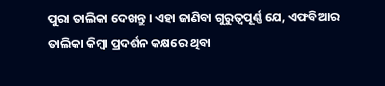ପୁରା ତାଲିକା ଦେଖନ୍ତୁ । ଏହା ଜାଣିବା ଗୁରୁତ୍ୱପୂର୍ଣ୍ଣ ଯେ, ଏଫବିଆର ତାଲିକା କିମ୍ବା ପ୍ରଦର୍ଶନ କକ୍ଷରେ ଥିବା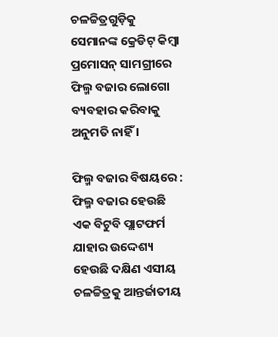ଚଳଚ୍ଚିତ୍ରଗୁଡ଼ିକୁ ସେମାନଙ୍କ କ୍ରେଡିଟ୍ କିମ୍ବା ପ୍ରମୋସନ୍ ସାମଗ୍ରୀରେ ଫିଲ୍ମ ବଜାର ଲୋଗୋ ବ୍ୟବହାର କରିବାକୁ ଅନୁମତି ନାହିଁ ।

ଫିଲ୍ମ ବଜାର ବିଷୟରେ :
ଫିଲ୍ମ ବଜାର ହେଉଛି ଏକ ବିଟୁବି ପ୍ଲାଟଫର୍ମ ଯାହାର ଉଦ୍ଦେଶ୍ୟ ହେଉଛି ଦକ୍ଷିଣ ଏସୀୟ ଚଳଚ୍ଚିତ୍ରକୁ ଆନ୍ତର୍ଜାତୀୟ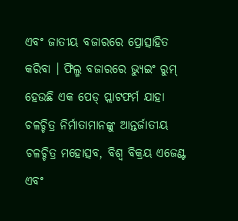ଏବଂ ଜାତୀୟ ବଜାରରେ ପ୍ରୋତ୍ସାହିତ କରିବା । ଫିଲ୍ମ ବଜାରରେ ଭ୍ୟୁଇଂ ରୁମ୍ ହେଉଛି ଏକ ପେଡ୍ ପ୍ଲାଟଫର୍ମ ଯାହା ଚଳଚ୍ଚିତ୍ର ନିର୍ମାତାମାନଙ୍କୁ ଆନ୍ତର୍ଜାତୀୟ ଚଳଚ୍ଚିତ୍ର ମହୋତ୍ସବ, ବିଶ୍ୱ ବିକ୍ରୟ ଏଜେଣ୍ଟ ଏବଂ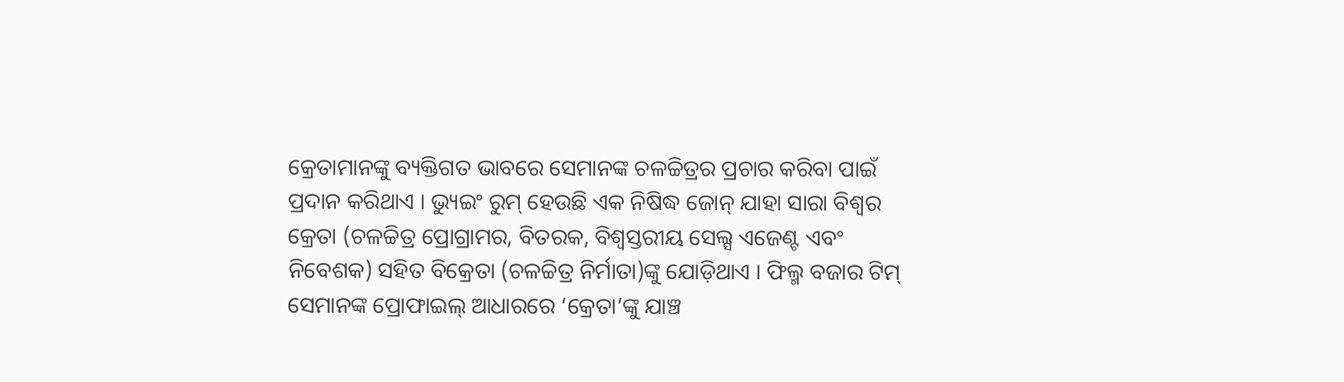କ୍ରେତାମାନଙ୍କୁ ବ୍ୟକ୍ତିଗତ ଭାବରେ ସେମାନଙ୍କ ଚଳଚ୍ଚିତ୍ରର ପ୍ରଚାର କରିବା ପାଇଁ ପ୍ରଦାନ କରିଥାଏ । ଭ୍ୟୁଇଂ ରୁମ୍ ହେଉଛି ଏକ ନିଷିଦ୍ଧ ଜୋନ୍ ଯାହା ସାରା ବିଶ୍ୱର କ୍ରେତା (ଚଳଚ୍ଚିତ୍ର ପ୍ରୋଗ୍ରାମର, ବିତରକ, ବିଶ୍ୱସ୍ତରୀୟ ସେଲ୍ସ ଏଜେଣ୍ଟ ଏବଂ ନିବେଶକ) ସହିତ ବିକ୍ରେତା (ଚଳଚ୍ଚିତ୍ର ନିର୍ମାତା)ଙ୍କୁ ଯୋଡ଼ିଥାଏ । ଫିଲ୍ମ ବଜାର ଟିମ୍ ସେମାନଙ୍କ ପ୍ରୋଫାଇଲ୍ ଆଧାରରେ ‘କ୍ରେତା’ଙ୍କୁ ଯାଞ୍ଚ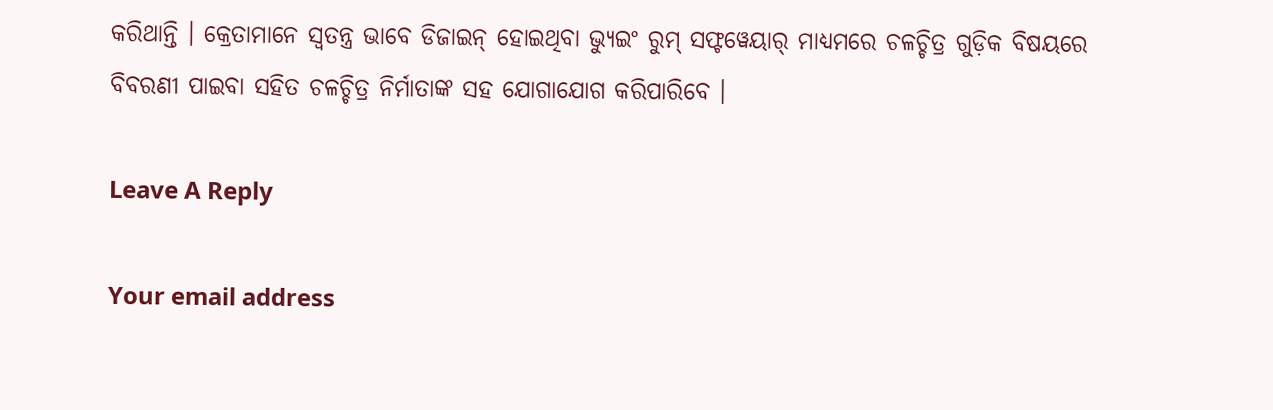କରିଥାନ୍ତି । କ୍ରେତାମାନେ ସ୍ୱତନ୍ତ୍ର ଭାବେ ଡିଜାଇନ୍ ହୋଇଥିବା ଭ୍ୟୁଇଂ ରୁମ୍ ସଫ୍ଟୱେୟାର୍ ମାଧ୍ୟମରେ ଚଳଚ୍ଚିତ୍ର ଗୁଡ଼ିକ ବିଷୟରେ ବିବରଣୀ ପାଇବା ସହିତ ଚଳଚ୍ଚିତ୍ର ନିର୍ମାତାଙ୍କ ସହ ଯୋଗାଯୋଗ କରିପାରିବେ ।

Leave A Reply

Your email address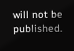will not be published.